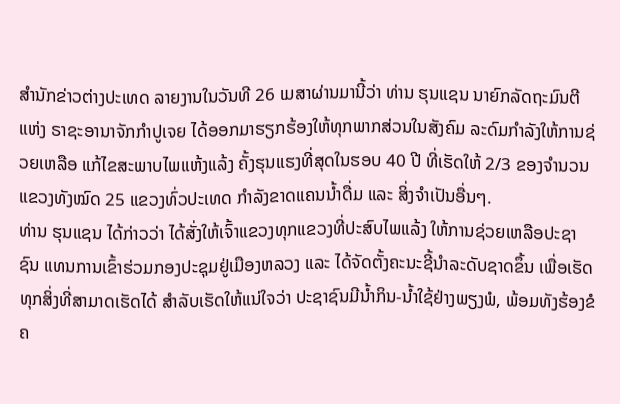ສຳນັກຂ່າວຕ່າງປະເທດ ລາຍງານໃນວັນທີ 26 ເມສາຜ່ານມານີ້ວ່າ ທ່ານ ຮຸນແຊນ ນາຍົກລັດຖະມົນຕີ ແຫ່ງ ຣາຊະອານາຈັກກຳປູເຈຍ ໄດ້ອອກມາຮຽກຮ້ອງໃຫ້ທຸກພາກສ່ວນໃນສັງຄົມ ລະດົມກຳລັງໃຫ້ການຊ່ວຍເຫລືອ ແກ້ໄຂສະພາບໄພແຫ້ງແລ້ງ ຄັ້ງຮຸນແຮງທີ່ສຸດໃນຮອບ 40 ປີ ທີ່ເຮັດໃຫ້ 2/3 ຂອງຈຳນວນແຂວງທັງໝົດ 25 ແຂວງທົ່ວປະເທດ ກຳລັງຂາດແຄນນ້ຳດື່ມ ແລະ ສິ່ງຈຳເປັນອື່ນໆ.
ທ່ານ ຮຸນແຊນ ໄດ້ກ່າວວ່າ ໄດ້ສັ່ງໃຫ້ເຈົ້າແຂວງທຸກແຂວງທີ່ປະສົບໄພແລ້ງ ໃຫ້ການຊ່ວຍເຫລືອປະຊາຊົນ ແທນການເຂົ້າຮ່ວມກອງປະຊຸມຢູ່ເມືອງຫລວງ ແລະ ໄດ້ຈັດຕັ້ງຄະນະຊີ້ນຳລະດັບຊາດຂຶ້ນ ເພື່ອເຮັດທຸກສິ່ງທີ່ສາມາດເຮັດໄດ້ ສຳລັບເຮັດໃຫ້ແນ່ໃຈວ່າ ປະຊາຊົນມີນ້ຳກິນ-ນ້ຳໃຊ້ຢ່າງພຽງພໍ, ພ້ອມທັງຮ້ອງຂໍຄ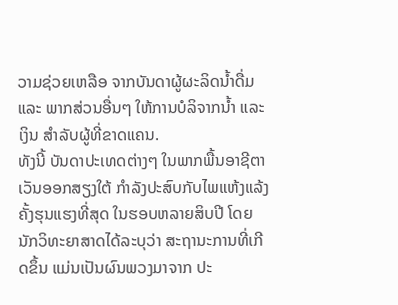ວາມຊ່ວຍເຫລືອ ຈາກບັນດາຜູ້ຜະລິດນ້ຳດື່ມ ແລະ ພາກສ່ວນອື່ນໆ ໃຫ້ການບໍລິຈາກນ້ຳ ແລະ ເງິນ ສຳລັບຜູ້ທີ່ຂາດແຄນ.
ທັງນີ້ ບັນດາປະເທດຕ່າງໆ ໃນພາກພື້ນອາຊີຕາເວັນອອກສຽງໃຕ້ ກຳລັງປະສົບກັບໄພແຫ້ງແລ້ງ ຄັ້ງຮຸນແຮງທີ່ສຸດ ໃນຮອບຫລາຍສິບປີ ໂດຍນັກວິທະຍາສາດໄດ້ລະບຸວ່າ ສະຖານະການທີ່ເກີດຂຶ້ນ ແມ່ນເປັນຜົນພວງມາຈາກ ປະ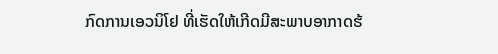ກົດການເອວນິໂຢ ທີ່ເຮັດໃຫ້ເກີດມີສະພາບອາກາດຮ້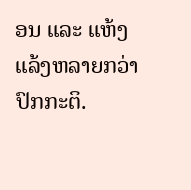ອນ ແລະ ແຫ້ງແລ້ງຫລາຍກວ່າປົກກະຕິ.